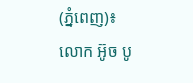(ភ្នំពេញ)៖ លោក អ៊ូច បូ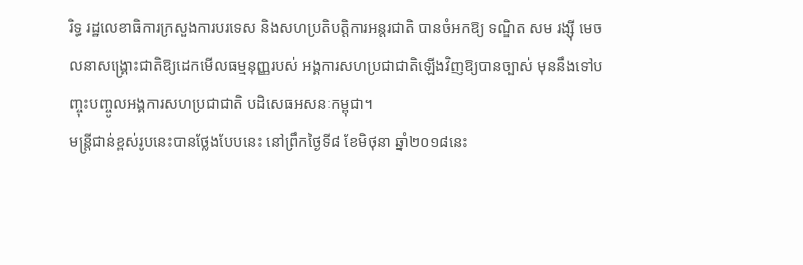រិទ្ធ រដ្ឋលេខាធិការក្រសួងការបរទេស និងសហប្រតិបត្តិការអន្តរជាតិ បានចំអកឱ្យ ទណ្ឌិត សម រង្ស៊ី មេចលនាសង្គ្រោះជាតិឱ្យដេកមើលធម្មនុញ្ញរបស់ អង្គការសហប្រជាជាតិឡើងវិញឱ្យបានច្បាស់ មុននឹងទៅបញ្ចុះបញ្ចូលអង្គការសហប្រជាជាតិ បដិសេធអសនៈកម្ពុជា។
មន្ត្រីជាន់ខ្ពស់រូបនេះបានថ្លែងបែបនេះ នៅព្រឹកថ្ងៃទី៨ ខែមិថុនា ឆ្នាំ២០១៨នេះ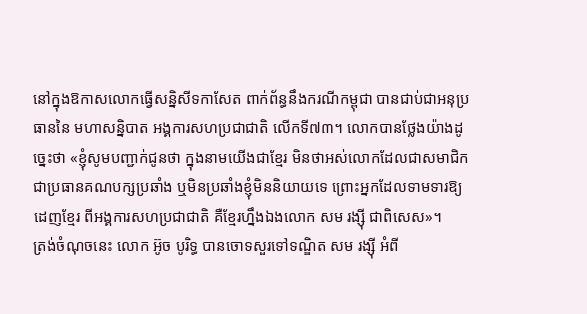នៅក្នុងឱកាសលោកធ្វើសន្និសីទកាសែត ពាក់ព័ន្ធនឹងករណីកម្ពុជា បានជាប់ជាអនុប្រធាននៃ មហាសន្និបាត អង្គការសហប្រជាជាតិ លើកទី៧៣។ លោកបានថ្លែងយ៉ាងដូច្នេះថា «ខ្ញុំសូមបញ្ជាក់ជូនថា ក្នុងនាមយើងជាខ្មែរ មិនថាអស់លោកដែលជាសមាជិក ជាប្រធានគណបក្សប្រឆាំង ឬមិនប្រឆាំងខ្ញុំមិននិយាយទេ ព្រោះអ្នកដែលទាមទារឱ្យដេញខ្មែរ ពីអង្គការសហប្រជាជាតិ គឺខ្មែរហ្នឹងឯងលោក សម រង្ស៊ី ជាពិសេស»។
ត្រង់ចំណុចនេះ លោក អ៊ូច បូរិទ្ធ បានចោទសួរទៅទណ្ឌិត សម រង្ស៊ី អំពី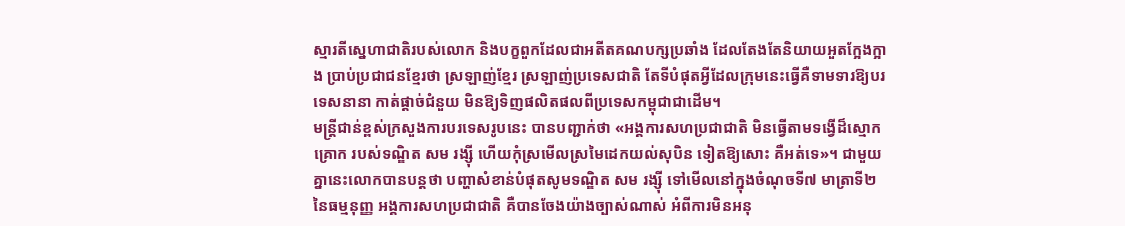ស្មារតីស្នេហាជាតិរបស់លោក និងបក្ខពួកដែលជាអតីតគណបក្សប្រឆាំង ដែលតែងតែនិយាយអួតក្អែងក្អាង ប្រាប់ប្រជាជនខ្មែរថា ស្រឡាញ់ខ្មែរ ស្រឡាញ់ប្រទេសជាតិ តែទីបំផុតអ្វីដែលក្រុមនេះធ្វើគឺទាមទារឱ្យបរទេសនានា កាត់ផ្តាច់ជំនួយ មិនឱ្យទិញផលិតផលពីប្រទេសកម្ពុជាជាដើម។
មន្ត្រីជាន់ខ្ពស់ក្រសួងការបរទេសរូបនេះ បានបញ្ជាក់ថា «អង្គការសហប្រជាជាតិ មិនធ្វើតាមទង្វើដ៏ស្មោកគ្រោក របស់ទណ្ឌិត សម រង្ស៊ី ហើយកុំស្រមើលស្រមៃដេកយល់សុបិន ទៀតឱ្យសោះ គឺអត់ទេ»។ ជាមួយគ្នានេះលោកបានបន្តថា បញ្ហាសំខាន់បំផុតសូមទណ្ឌិត សម រង្ស៊ី ទៅមើលនៅក្នុងចំណុចទី៧ មាត្រាទី២ នៃធម្មនុញ្ញ អង្គការសហប្រជាជាតិ គឺបានចែងយ៉ាងច្បាស់ណាស់ អំពីការមិនអនុ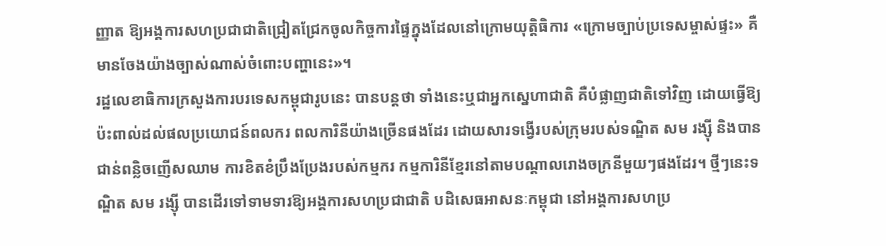ញ្ញាត ឱ្យអង្គការសហប្រជាជាតិជ្រៀតជ្រែកចូលកិច្ចការផ្ទៃក្នុងដែលនៅក្រោមយុត្តិធិការ «ក្រោមច្បាប់ប្រទេសម្ចាស់ផ្ទះ» គឺមានចែងយ៉ាងច្បាស់ណាស់ចំពោះបញ្ហានេះ»។
រដ្ឋលេខាធិការក្រសួងការបរទេសកម្ពុជារូបនេះ បានបន្តថា ទាំងនេះឬជាអ្នកស្នេហាជាតិ គឺបំផ្លាញជាតិទៅវិញ ដោយធ្វើឱ្យប៉ះពាល់ដល់ផលប្រយោជន៍ពលករ ពលការិនីយ៉ាងច្រើនផងដែរ ដោយសារទង្វើរបស់ក្រុមរបស់ទណ្ឌិត សម រង្ស៊ី និងបានជាន់ពន្លិចញើសឈាម ការខិតខំប្រឹងប្រែងរបស់កម្មករ កម្មការិនីខ្មែរនៅតាមបណ្តាលរោងចក្រនីមួយៗផងដែរ។ ថ្មីៗនេះទណ្ឌិត សម រង្ស៊ី បានដើរទៅទាមទារឱ្យអង្គការសហប្រជាជាតិ បដិសេធអាសនៈកម្ពុជា នៅអង្គការសហប្រ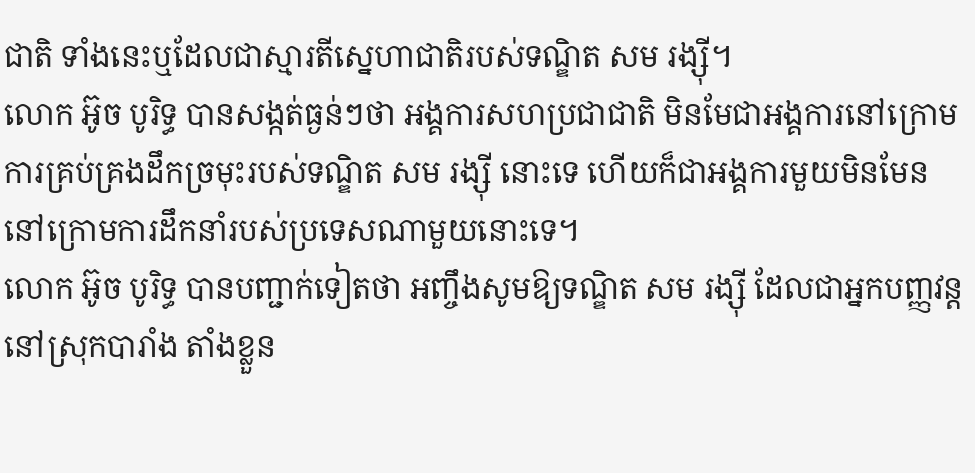ជាតិ ទាំងនេះឬដែលជាស្មារតីស្នេហាជាតិរបស់ទណ្ឌិត សម រង្ស៊ី។
លោក អ៊ូច បូរិទ្ធ បានសង្កត់ធ្ងន់ៗថា អង្គការសហប្រជាជាតិ មិនមែជាអង្គការនៅក្រោមការគ្រប់គ្រងដឹកច្រមុះរបស់ទណ្ឌិត សម រង្ស៊ី នោះទេ ហើយក៏ជាអង្គការមួយមិនមែន នៅក្រោមការដឹកនាំរបស់ប្រទេសណាមួយនោះទេ។
លោក អ៊ូច បូរិទ្ធ បានបញ្ជាក់ទៀតថា អញ្ចឹងសូមឱ្យទណ្ឌិត សម រង្ស៊ី ដែលជាអ្នកបញ្ញវន្តនៅស្រុកបារាំង តាំងខ្លួន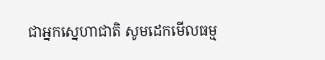ជាអ្នកស្នេហាជាតិ សូមដេកមើលធម្ម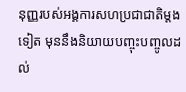នុញ្ញរបស់អង្គការសហប្រជាជាតិម្តងទៀត មុននឹងនិយាយបញ្ចុះបញ្ចូលដល់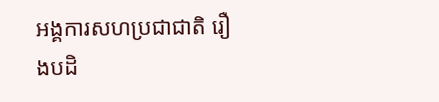អង្គការសហប្រជាជាតិ រឿងបដិ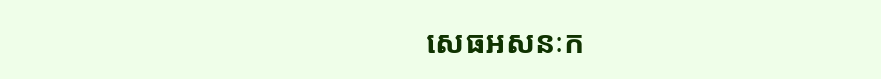សេធអសនៈក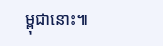ម្ពុជានោះ៕